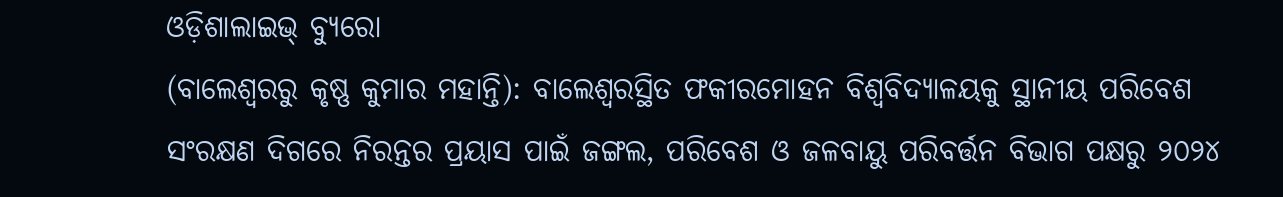ଓଡ଼ିଶାଲାଇଭ୍ ବ୍ୟୁରୋ
(ବାଲେଶ୍ଵରରୁ କୃଷ୍ଣ କୁମାର ମହାନ୍ତି): ବାଲେଶ୍ୱରସ୍ଥିତ ଫକୀରମୋହନ ବିଶ୍ୱବିଦ୍ୟାଳୟକୁ ସ୍ଥାନୀୟ ପରିବେଶ ସଂରକ୍ଷଣ ଦିଗରେ ନିରନ୍ତର ପ୍ରୟାସ ପାଇଁ ଜଙ୍ଗଲ, ପରିବେଶ ଓ ଜଳବାୟୁ ପରିବର୍ତ୍ତନ ବିଭାଗ ପକ୍ଷରୁ ୨୦୨୪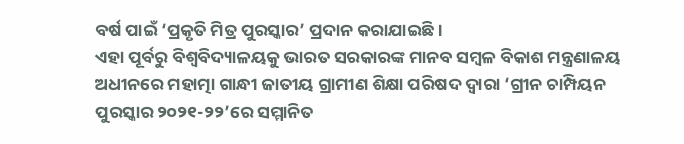ବର୍ଷ ପାଇଁ ‘ପ୍ରକୃତି ମିତ୍ର ପୁରସ୍କାର’ ପ୍ରଦାନ କରାଯାଇଛି।
ଏହା ପୂର୍ବରୁ ବିଶ୍ୱବିଦ୍ୟାଳୟକୁ ଭାରତ ସରକାରଙ୍କ ମାନବ ସମ୍ବଳ ବିକାଶ ମନ୍ତ୍ରଣାଳୟ ଅଧୀନରେ ମହାତ୍ମା ଗାନ୍ଧୀ ଜାତୀୟ ଗ୍ରାମୀଣ ଶିକ୍ଷା ପରିଷଦ ଦ୍ୱାରା ‘ଗ୍ରୀନ ଚାମ୍ପିୟନ ପୁରସ୍କାର ୨୦୨୧-୨୨’ରେ ସମ୍ମାନିତ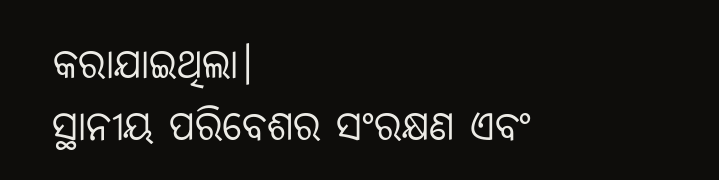କରାଯାଇଥିଲା।
ସ୍ଥାନୀୟ ପରିବେଶର ସଂରକ୍ଷଣ ଏବଂ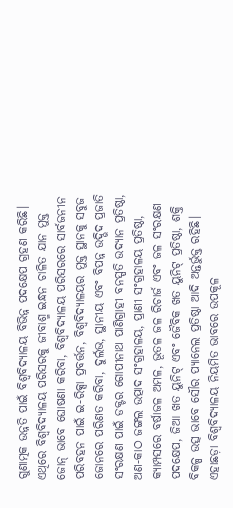ଗୁଣାତ୍ମକ ଉନ୍ନତି ପାଇଁ ବିଶ୍ୱବିଦ୍ୟାଳୟ ବିଭିନ୍ନ ପଦକ୍ଷେପ ଗ୍ରହଣ କରିଛି। ଏଥିରେ ବିଶ୍ୱବିଦ୍ୟାଳୟ ପରିସରକୁ ଜୀବାଶ୍ମ ଇନ୍ଧନ ଚାଳିତ ଯାନ ମୁକ୍ତ ଜୋନ୍ ଭାବେ ଘୋଷଣା କରିବା, ବିଶ୍ୱବିଦ୍ୟାଳୟ ପରିସରରେ ସାର୍ବଜନୀନ ପରିବହନ ପାଇଁ ଇ-ରିକ୍ସା ପ୍ରବର୍ତ୍ତନ, ବିଶ୍ୱବିଦ୍ୟାଳୟର ମୁକ୍ତ ସ୍ଥାନକୁ ସବୁଜ ଜୋନରେ ପରିଣତ କରିବା, ଦୁର୍ଲଭ, ସ୍ଥାନୀୟ ଏବଂ ବିପନ୍ନ ଉଦ୍ଭିଦ ପ୍ରଜାତି ସଂରକ୍ଷଣ ପାଇଁ ଡକ୍ଟର ଗୋପୀନାଥ ପାଣିଗ୍ରାହୀ ବନସ୍ପତି ଉଦ୍ୟାନ ପ୍ରତିଷ୍ଠା, ଅଣ-କାଠ ଜଙ୍ଗଲ ଉତ୍ପାଦ ସଂଗ୍ରହାଳୟ, ପ୍ରାଣୀ ସଂଗ୍ରହାଳୟ ପ୍ରତିଷ୍ଠା, କ୍ୟାମ୍ପସରେ ବର୍ଷାଜଳ ଅମଳ, ଭୂତଳ ଜଳ ରିଚାର୍ଜ ଏବଂ ଜଳ ସଂରକ୍ଷଣ ପଦକ୍ଷେପ, ଜିଆ ଖତ ୟୁନିଟ୍ ଏବଂ ଜୈବିକ ଖତ ୟୁନିଟ୍ ପ୍ରତିଷ୍ଠା, ଶକ୍ତି ବିକଳ୍ପ ଉତ୍ସ ଭାବେ ସୌର ପ୍ୟାନେଲ ପ୍ରତିଷ୍ଠା ଆଦି ଅନ୍ତର୍ଭୁକ୍ତ ରହିଛି।
ଏହାଛଡ଼ା ବିଶ୍ୱବିଦ୍ୟାଳୟ ନିୟମିତ ଭାବରେ ଉପକୂଳ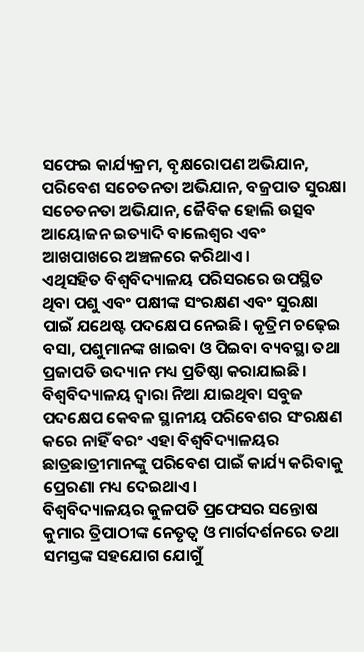ସଫେଇ କାର୍ଯ୍ୟକ୍ରମ, ବୃକ୍ଷରୋପଣ ଅଭିଯାନ, ପରିବେଶ ସଚେତନତା ଅଭିଯାନ, ବଜ୍ରପାତ ସୁରକ୍ଷା ସଚେତନତା ଅଭିଯାନ, ଜୈବିକ ହୋଲି ଉତ୍ସବ ଆୟୋଜନ ଇତ୍ୟାଦି ବାଲେଶ୍ୱର ଏବଂ ଆଖପାଖରେ ଅଞ୍ଚଳରେ କରିଥାଏ।
ଏଥିସହିତ ବିଶ୍ୱବିଦ୍ୟାଳୟ ପରିସରରେ ଉପସ୍ଥିତ ଥିବା ପଶୁ ଏବଂ ପକ୍ଷୀଙ୍କ ସଂରକ୍ଷଣ ଏବଂ ସୁରକ୍ଷା ପାଇଁ ଯଥେଷ୍ଟ ପଦକ୍ଷେପ ନେଇଛି। କୃତ୍ରିମ ଚଢ଼େଇ ବସା, ପଶୁମାନଙ୍କ ଖାଇବା ଓ ପିଇବା ବ୍ୟବସ୍ଥା ତଥା ପ୍ରଜାପତି ଉଦ୍ୟାନ ମଧ୍ୟ ପ୍ରତିଷ୍ଠା କରାଯାଇଛି।
ବିଶ୍ୱବିଦ୍ୟାଳୟ ଦ୍ୱାରା ନିଆ ଯାଇଥିବା ସବୁଜ ପଦକ୍ଷେପ କେବଳ ସ୍ଥାନୀୟ ପରିବେଶର ସଂରକ୍ଷଣ କରେ ନାହିଁ ବରଂ ଏହା ବିଶ୍ୱବିଦ୍ୟାଳୟର ଛାତ୍ରଛାତ୍ରୀମାନଙ୍କୁ ପରିବେଶ ପାଇଁ କାର୍ଯ୍ୟ କରିବାକୁ ପ୍ରେରଣା ମଧ୍ୟ ଦେଇଥାଏ।
ବିଶ୍ୱବିଦ୍ୟାଳୟର କୁଳପତି ପ୍ରଫେସର ସନ୍ତୋଷ କୁମାର ତ୍ରିପାଠୀଙ୍କ ନେତୃତ୍ଵ ଓ ମାର୍ଗଦର୍ଶନରେ ତଥା ସମସ୍ତଙ୍କ ସହଯୋଗ ଯୋଗୁଁ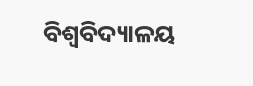ବିଶ୍ଵବିଦ୍ୟାଳୟ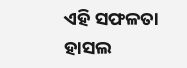ଏହି ସଫଳତା ହାସଲ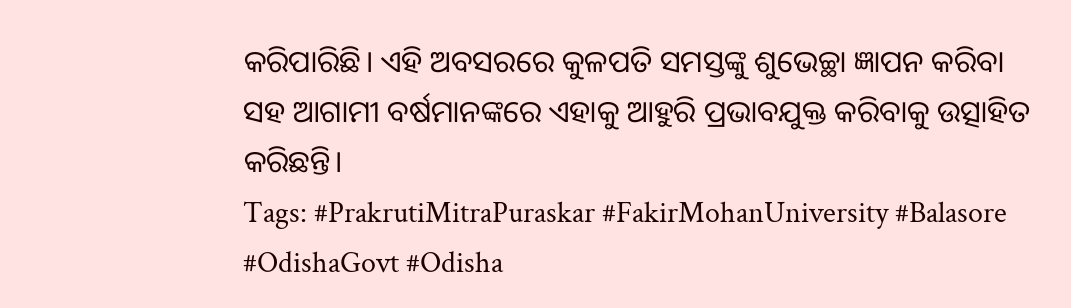କରିପାରିଛି। ଏହି ଅବସରରେ କୁଳପତି ସମସ୍ତଙ୍କୁ ଶୁଭେଚ୍ଛା ଜ୍ଞାପନ କରିବା ସହ ଆଗାମୀ ବର୍ଷମାନଙ୍କରେ ଏହାକୁ ଆହୁରି ପ୍ରଭାବଯୁକ୍ତ କରିବାକୁ ଉତ୍ସାହିତ କରିଛନ୍ତି।
Tags: #PrakrutiMitraPuraskar #FakirMohanUniversity #Balasore #OdishaGovt #Odisha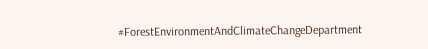#ForestEnvironmentAndClimateChangeDepartment